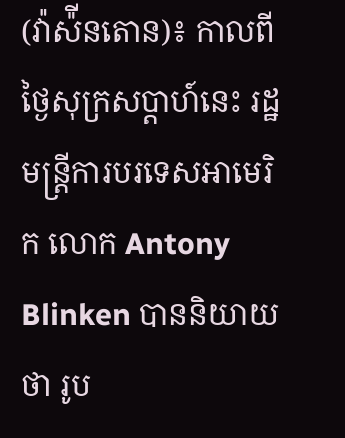(វ៉ាស៉ីនតោន)៖ កាលពីថ្ងៃសុក្រសប្តាហ៍នេះ រដ្ឋមន្រ្តីការបរទេសអាមេរិក លោក Antony Blinken បាននិយាយថា រូប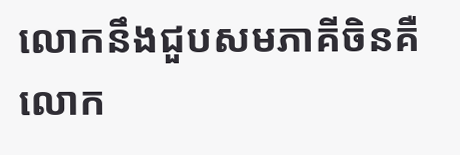លោកនឹងជួបសមភាគីចិនគឺលោក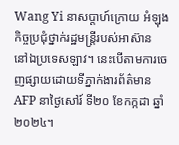Wang Yi នាសប្តាហ៍ក្រោយ អំឡុងកិច្ចប្រជុំថ្នាក់រដ្ឋមន្រ្តីរបស់អាស៊ាន នៅឯប្រទេសឡាវ។ នេះបើតាមការចេញផ្សាយដោយទីភ្នាក់ងារព័ត៌មាន AFP នាថ្ងៃសៅរ៍ ទី២០ ខែកក្កដា ឆ្នាំ២០២៤។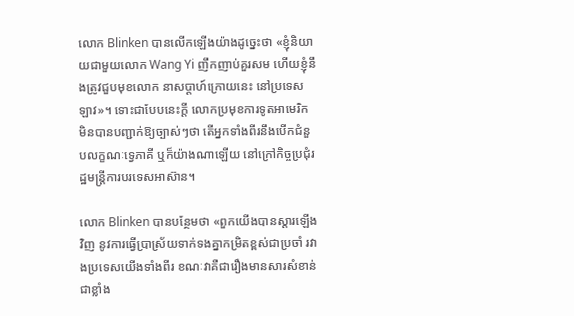លោក Blinken បានលើកឡើងយ៉ាងដូច្នេះថា «ខ្ញុំនិយាយជាមួយលោក Wang Yi ញឹកញាប់គួរសម ហើយខ្ញុំនឹងត្រូវជួបមុខលោក នាសប្តាហ៍ក្រោយនេះ នៅប្រទេសឡាវ»។ ទោះជាបែបនេះក្តី លោកប្រមុខការទូតអាមេរិក មិនបានបញ្ជាក់ឱ្យច្បាស់ៗថា តើអ្នកទាំងពីរនឹងបើកជំនួបលក្ខណៈទ្វេភាគី ឬក៏យ៉ាងណាឡើយ នៅក្រៅកិច្ចប្រជុំរដ្ឋមន្រ្តីការបរទេសអាស៊ាន។

លោក Blinken បានបន្ថែមថា «ពួកយើងបានស្តារឡើងវិញ នូវការធ្វើប្រាស្រ័យទាក់ទងគ្នាកម្រិតខ្ពស់ជាប្រចាំ រវាងប្រទេសយើងទាំងពីរ ខណៈវាគឺជារឿងមានសារសំខាន់ជាខ្លាំង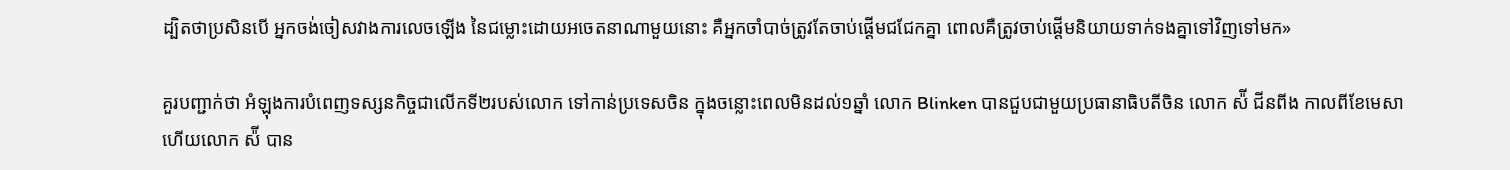ដ្បិតថាប្រសិនបើ អ្នកចង់ចៀសវាងការលេចឡើង នៃជម្លោះដោយអចេតនាណាមួយនោះ គឺអ្នកចាំបាច់ត្រូវតែចាប់ផ្តើមជជែកគ្នា ពោលគឺត្រូវចាប់ផ្តើមនិយាយទាក់ទងគ្នាទៅវិញទៅមក»

គួរបញ្ជាក់ថា អំឡុងការបំពេញទស្សនកិច្ចជាលើកទី២របស់លោក ទៅកាន់ប្រទេសចិន ក្នុងចន្លោះពេលមិនដល់១ឆ្នាំ លោក Blinken បានជួបជាមួយប្រធានាធិបតីចិន លោក ស៉ី ជីនពីង កាលពីខែមេសា ហើយលោក ស៉ី បាន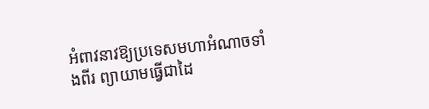អំពាវនាវឱ្យប្រទេសមហាអំណាចទាំងពីរ ព្យាយាមធ្វើជាដៃ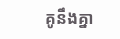គូនឹងគ្នា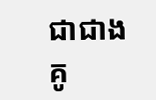ជាជាងគូ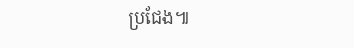ប្រជែង៕